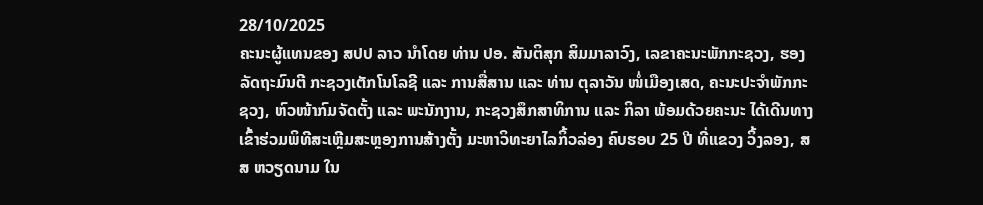28/10/2025
ຄະນະຜູ້ແທນຂອງ ສປປ ລາວ ນຳໂດຍ ທ່ານ ປອ. ສັນຕິສຸກ ສິມມາລາວົງ, ເລຂາຄະນະພັກກະຊວງ, ຮອງລັດຖະມົນຕີ ກະຊວງເຕັກໂນໂລຊີ ແລະ ການສື່ສານ ແລະ ທ່ານ ຕຸລາວັນ ໜໍ່ເມືອງເສດ, ຄະນະປະຈຳພັກກະຊວງ, ຫົວໜ້າກົມຈັດຕັ້ງ ແລະ ພະນັກງານ, ກະຊວງສຶກສາທິການ ແລະ ກິລາ ພ້ອມດ້ວຍຄະນະ ໄດ້ເດີນທາງເຂົ້າຮ່ວມພິທີສະເຫຼີມສະຫຼອງການສ້າງຕັ້ງ ມະຫາວິທະຍາໄລກິ້ວລ່ອງ ຄົບຮອບ 25 ປີ ທີ່ແຂວງ ວິ້ງລອງ, ສສ ຫວຽດນາມ ໃນ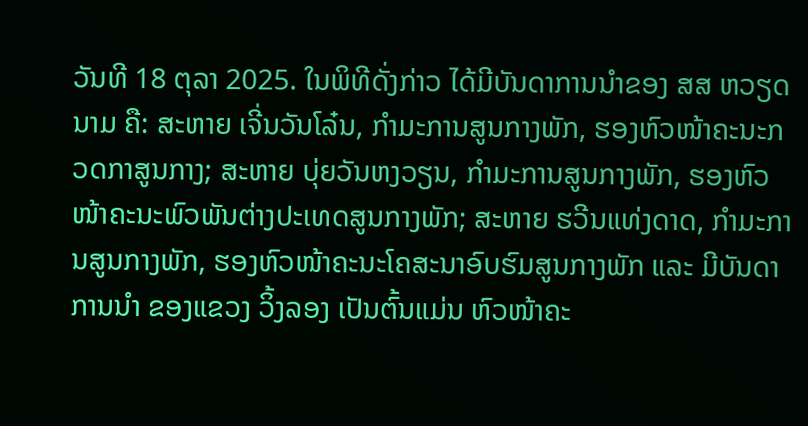ວັນທີ 18 ຕຸລາ 2025. ໃນພິທີດັ່ງກ່າວ ໄດ້ມີບັນດາການນຳຂອງ ສສ ຫວຽດນາມ ຄື: ສະຫາຍ ເຈີ່ນວັນໂລ໋ນ, ກຳມະການສູນກາງພັກ, ຮອງຫົວໜ້າຄະນະກວດກາສູນກາງ; ສະຫາຍ ບຸ່ຍວັນຫງວຽນ, ກໍາມະການສູນກາງພັກ, ຮອງຫົວໜ້າຄະນະພົວພັນຕ່າງປະເທດສູນກາງພັກ; ສະຫາຍ ຮວີນແທ່ງດາດ, ກໍາມະການສູນກາງພັກ, ຮອງຫົວໜ້າຄະນະໂຄສະນາອົບຮົມສູນກາງພັກ ແລະ ມີບັນດາການນຳ ຂອງແຂວງ ວິ້ງລອງ ເປັນຕົ້ນແມ່ນ ຫົວໜ້າຄະ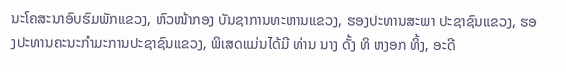ນະໂຄສະນາອົບຮົມພັກແຂວງ, ຫົວໜ້າກອງ ບັນຊາການທະຫານແຂວງ, ຮອງປະທານສະພາ ປະຊາຊົນແຂວງ, ຮອງປະທານຄະນະກໍາມະການປະຊາຊົນແຂວງ, ພິເສດແມ່ນໄດ້ມີ ທ່ານ ນາງ ດັ້ງ ທິ ຫງອກ ທິ້ງ, ອະດີ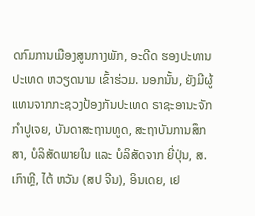ດກົມການເມືອງສູນກາງພັກ, ອະດີດ ຮອງປະທານປະເທດ ຫວຽດນາມ ເຂົ້າຮ່ວມ. ນອກນັ້ນ, ຍັງມີຜູ້ແທນຈາກກະຊວງປ້ອງກັນປະເທດ ຣາຊະອານະຈັກ ກຳປູເຈຍ, ບັນດາສະຖານທູດ, ສະຖາບັນການສຶກສາ, ບໍລິສັດພາຍໃນ ແລະ ບໍລິສັດຈາກ ຍີ່ປຸ່ນ, ສ. ເກົາຫຼີ, ໄຕ້ ຫວັນ (ສປ ຈີນ), ອິນເດຍ, ເຢ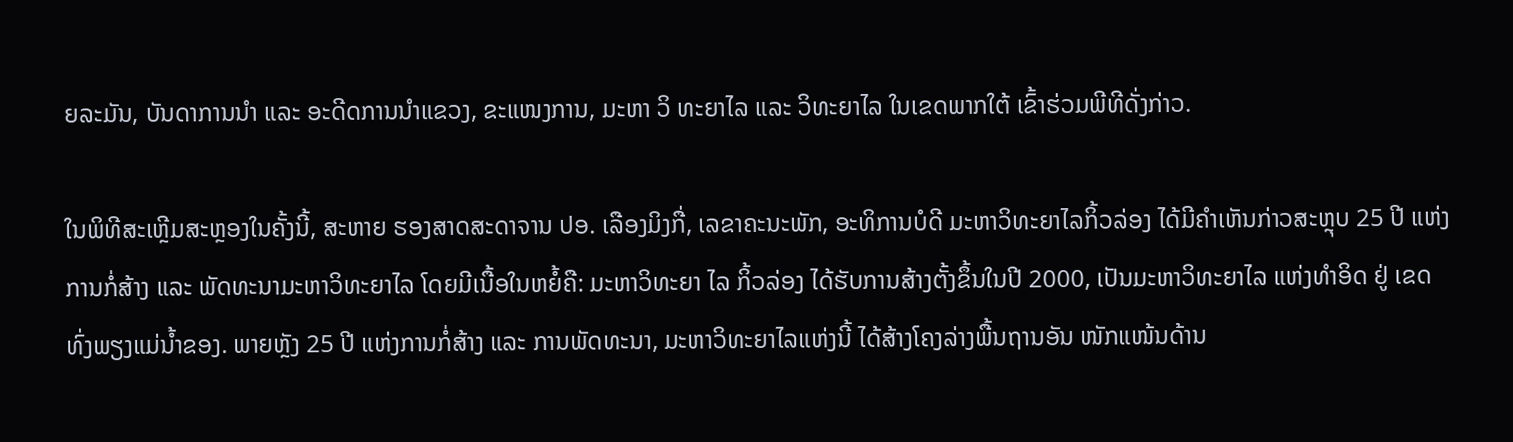ຍລະມັນ, ບັນດາການນຳ ແລະ ອະດີດການນຳແຂວງ, ຂະແໜງການ, ມະຫາ ວິ ທະຍາໄລ ແລະ ວິທະຍາໄລ ໃນເຂດພາກໃຕ້ ເຂົ້າຮ່ວມພີທີດັ່ງກ່າວ.

ໃນພິທີສະເຫຼີມສະຫຼອງໃນຄັ້ງນີ້, ສະຫາຍ ຮອງສາດສະດາຈານ ປອ. ເລືອງມິງກື່, ເລຂາຄະນະພັກ, ອະທິການບໍດີ ມະຫາວິທະຍາໄລກິ້ວລ່ອງ ໄດ້ມີຄຳເຫັນກ່າວສະຫຼຸບ 25 ປີ ແຫ່ງການກໍ່ສ້າງ ແລະ ພັດທະນາມະຫາວິທະຍາໄລ ໂດຍມີເນື້ອໃນຫຍໍ້ຄື: ມະຫາວິທະຍາ ໄລ ກິ້ວລ່ອງ ໄດ້ຮັບການສ້າງຕັ້ງຂຶ້ນໃນປີ 2000, ເປັນມະຫາວິທະຍາໄລ ແຫ່ງທຳອິດ ຢູ່ ເຂດທົ່ງພຽງແມ່ນ້ຳຂອງ. ພາຍຫຼັງ 25 ປີ ແຫ່ງການກໍ່ສ້າງ ແລະ ການພັດທະນາ, ມະຫາວິທະຍາໄລແຫ່ງນີ້ ໄດ້ສ້າງໂຄງລ່າງພື້ນຖານອັນ ໜັກແໜ້ນດ້ານ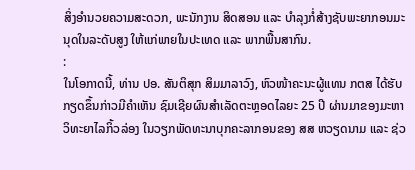ສິ່ງອຳນວຍຄວາມສະດວກ, ພະນັກງານ ສິດສອນ ແລະ ບຳລຸງກໍ່ສ້າງຊັບພະຍາກອນມະນຸດໃນລະດັບສູງ ໃຫ້ແກ່ພາຍໃນປະເທດ ແລະ ພາກພື້ນສາກົນ.
:
ໃນໂອກາດນີ້, ທ່ານ ປອ. ສັນຕິສຸກ ສິມມາລາວົງ, ຫົວໜ້າຄະນະຜູ້ແທນ ກຕສ ໄດ້ຮັບກຽດຂຶ້ນກ່າວມີຄຳເຫັນ ຊົມເຊີຍຜົນສຳເລັດຕະຫຼອດໄລຍະ 25 ປີ ຜ່ານມາຂອງມະຫາວິທະຍາໄລກິ້ວລ່ອງ ໃນວຽກພັດທະນາບຸກຄະລາກອນຂອງ ສສ ຫວຽດນາມ ແລະ ຊ່ວ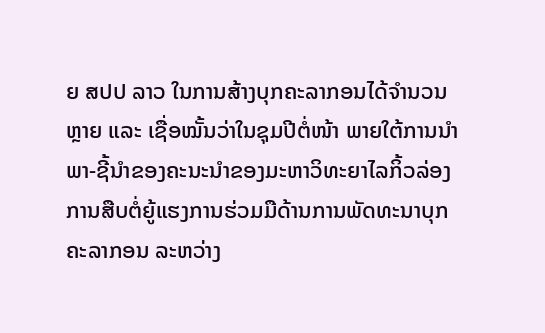ຍ ສປປ ລາວ ໃນການສ້າງບຸກຄະລາກອນໄດ້ຈຳນວນຫຼາຍ ແລະ ເຊື່ອໝັ້ນວ່າໃນຊຸມປີຕໍ່ໜ້າ ພາຍໃຕ້ການນຳພາ-ຊີ້ນໍາຂອງຄະນະນຳຂອງມະຫາວິທະຍາໄລກິ້ວລ່ອງ ການສືບຕໍ່ຍູ້ແຮງການຮ່ວມມືດ້ານການພັດທະນາບຸກຄະລາກອນ ລະຫວ່າງ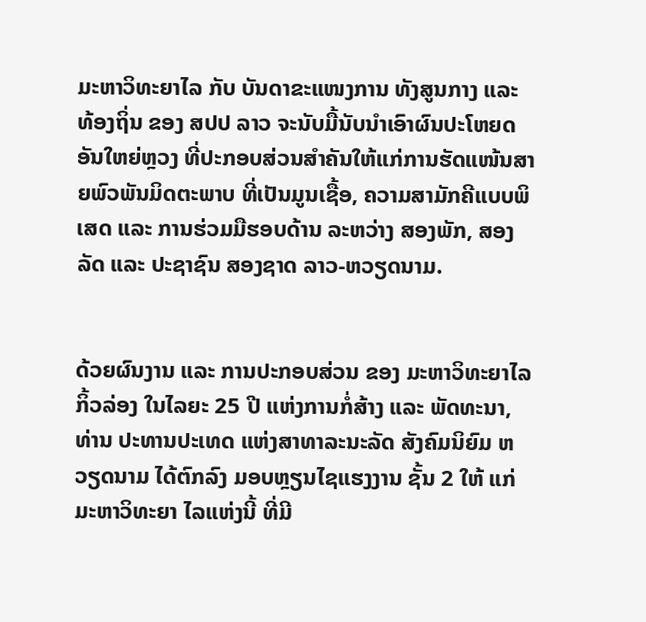ມະຫາວິທະຍາໄລ ກັບ ບັນດາຂະແໜງການ ທັງສູນກາງ ແລະ ທ້ອງຖິ່ນ ຂອງ ສປປ ລາວ ຈະນັບມື້ນັບນຳເອົາຜົນປະໂຫຍດອັນໃຫຍ່ຫຼວງ ທີ່ປະກອບສ່ວນສຳຄັນໃຫ້ແກ່ການຮັດແໜ້ນສາຍພົວພັນມິດຕະພາບ ທີ່ເປັນມູນເຊື້ອ, ຄວາມສາມັກຄີແບບພິເສດ ແລະ ການຮ່ວມມືຮອບດ້ານ ລະຫວ່າງ ສອງພັກ, ສອງລັດ ແລະ ປະຊາຊົນ ສອງຊາດ ລາວ-ຫວຽດນາມ.


ດ້ວຍຜົນງານ ແລະ ການປະກອບສ່ວນ ຂອງ ມະຫາວິທະຍາໄລກິ້ວລ່ອງ ໃນໄລຍະ 25 ປີ ແຫ່ງການກໍ່ສ້າງ ແລະ ພັດທະນາ, ທ່ານ ປະທານປະເທດ ແຫ່ງສາທາລະນະລັດ ສັງຄົມນິຍົມ ຫວຽດນາມ ໄດ້ຕົກລົງ ມອບຫຼຽນໄຊແຮງງານ ຊັ້ນ 2 ໃຫ້ ແກ່ມະຫາວິທະຍາ ໄລແຫ່ງນີ້ ທີ່ມີ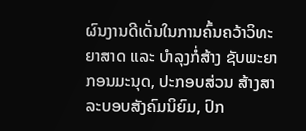ຜົນງານດີເດັ່ນໃນການຄົ້ນຄວ້າວິທະຍາສາດ ແລະ ບຳລຸງກໍ່ສ້າງ ຊັບພະຍາກອນມະນຸດ, ປະກອບສ່ວນ ສ້າງສາລະບອບສັງຄົມນິຍົມ, ປົກ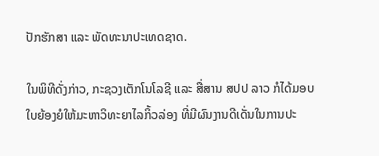ປັກຮັກສາ ແລະ ພັດທະນາປະເທດຊາດ.

ໃນພິທີດັ່ງກ່າວ, ກະຊວງເຕັກໂນໂລຊີ ແລະ ສື່ສານ ສປປ ລາວ ກໍໄດ້ມອບໃບຍ້ອງຍໍໃຫ້ມະຫາວິທະຍາໄລກິ້ວລ່ອງ ທີ່ມີຜົນງານດີເດັ່ນໃນການປະ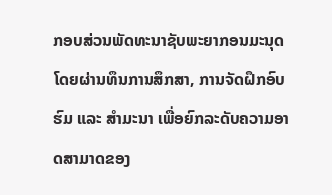ກອບສ່ວນພັດທະນາຊັບພະຍາກອນມະນຸດ ໂດຍຜ່ານທຶນການສຶກສາ, ການຈັດຝຶກອົບຮົມ ແລະ ສຳມະນາ ເພື່ອຍົກລະດັບຄວາມອາດສາມາດຂອງ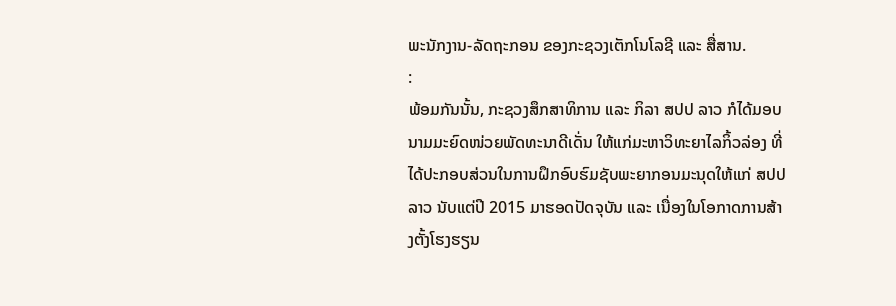ພະນັກງານ-ລັດຖະກອນ ຂອງກະຊວງເຕັກໂນໂລຊີ ແລະ ສື່ສານ.
:
ພ້ອມກັນນັ້ນ, ກະຊວງສຶກສາທິການ ແລະ ກິລາ ສປປ ລາວ ກໍໄດ້ມອບນາມມະຍົດໜ່ວຍພັດທະນາດີເດັ່ນ ໃຫ້ແກ່ມະຫາວິທະຍາໄລກິ້ວລ່ອງ ທີ່ໄດ້ປະກອບສ່ວນໃນການຝຶກອົບຮົມຊັບພະຍາກອນມະນຸດໃຫ້ແກ່ ສປປ ລາວ ນັບແຕ່ປີ 2015 ມາຮອດປັດຈຸບັນ ແລະ ເນື່ອງໃນໂອກາດການສ້າງຕັ້ງໂຮງຮຽນ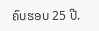ຄົບຮອບ 25 ປີ.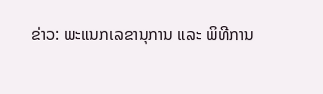ຂ່າວ: ພະແນກເລຂານຸການ ແລະ ພິທີການ